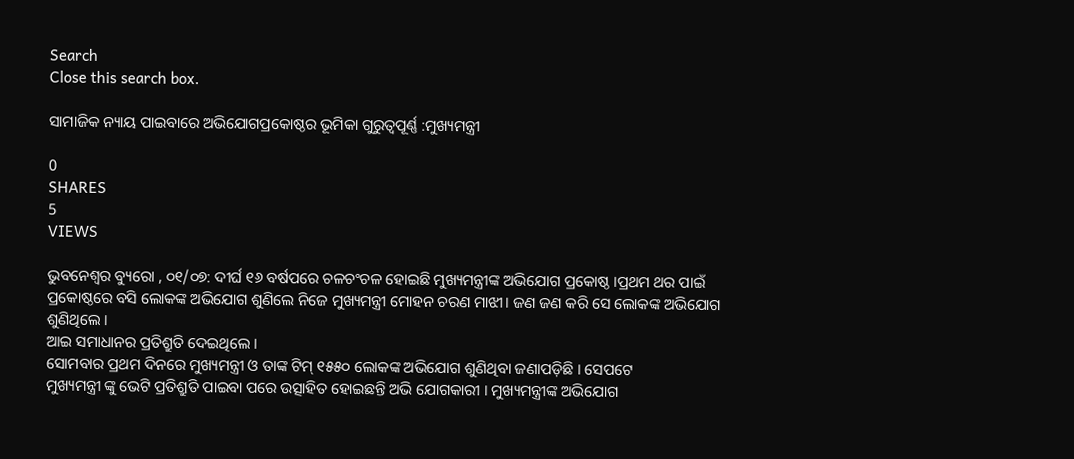Search
Close this search box.

ସାମାଜିକ ନ୍ୟାୟ ପାଇବାରେ ଅଭିଯୋଗପ୍ରକୋଷ୍ଠର ଭୂମିକା ଗୁରୁତ୍ଵପୂର୍ଣ୍ଣ :ମୁଖ୍ୟମନ୍ତ୍ରୀ

0
SHARES
5
VIEWS

ଭୁବନେଶ୍ୱର ବ୍ୟୁରୋ , ୦୧/୦୭: ଦୀର୍ଘ ୧୬ ବର୍ଷପରେ ଚଳଚଂଚଳ ହୋଇଛି ମୁଖ୍ୟମନ୍ତ୍ରୀଙ୍କ ଅଭିଯୋଗ ପ୍ରକୋଷ୍ଠ ।ପ୍ରଥମ ଥର ପାଇଁ ପ୍ରକୋଷ୍ଠରେ ବସି ଲୋକଙ୍କ ଅଭିଯୋଗ ଶୁଣିଲେ ନିଜେ ମୁଖ୍ୟମନ୍ତ୍ରୀ ମୋହନ ଚରଣ ମାଝୀ। ଜଣ ଜଣ କରି ସେ ଲୋକଙ୍କ ଅଭିଯୋଗ ଶୁଣିଥିଲେ ।
ଆଇ ସମାଧାନର ପ୍ରତିଶ୍ରୁତି ଦେଇଥିଲେ ।
ସୋମବାର ପ୍ରଥମ ଦିନରେ ମୁଖ୍ୟମନ୍ତ୍ରୀ ଓ ତାଙ୍କ ଟିମ୍ ୧୫୫୦ ଲୋକଙ୍କ ଅଭିଯୋଗ ଶୁଣିଥିବା ଜଣାପଡ଼ିଛି । ସେପଟେ
ମୁଖ୍ୟମନ୍ତ୍ରୀ ଙ୍କୁ ଭେଟି ପ୍ରତିଶ୍ରୁତି ପାଇବା ପରେ ଉତ୍ସାହିତ ହୋଇଛନ୍ତି ଅଭି ଯୋଗକାରୀ । ମୁଖ୍ୟମନ୍ତ୍ରୀଙ୍କ ଅଭିଯୋଗ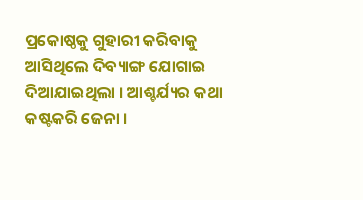ପ୍ରକୋଷ୍ଠକୁ ଗୁହାରୀ କରିବାକୁ ଆସିଥିଲେ ଦିବ୍ୟାଙ୍ଗ ଯୋଗାଇ ଦିଆଯାଇଥିଲା । ଆଶ୍ଚର୍ଯ୍ୟର କଥା କଷ୍ଟକରି ଜେନା ।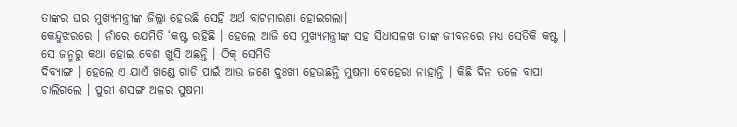ତାଙ୍କର ଘର ମୁଖ୍ୟମନ୍ତ୍ରୀଙ୍କ ଜିଲ୍ଲା ହେଉଛି ସେହି ଅର୍ଥ ବାଟମାରଣା ହୋଇଗଲା।
କେନ୍ଦୁଝରରେ । ନାଁରେ ଯେମିତି ‘କଷ୍ଟ ରହିଛି । ହେଲେ ଆଜି ସେ ମୁଖ୍ୟମନ୍ତ୍ରୀଙ୍କ ସହ ସିଧାସଳଖ ତାଙ୍କ ଜୀବନରେ ମଧ୍ୟ ସେତିକି କଷ୍ଟ । ସେ ଜନ୍ମରୁ କଥା ହୋଇ ବେଶ ଖୁସି ଅଛନ୍ତି । ଠିକ୍ ସେମିତି
ଦିବ୍ୟାଙ୍ଗ । ହେଲେ ଏ ଯାଏଁ ଖଣ୍ଡେ ଗାଡି ପାଇଁ ଆଉ ଜଣେ ଦୁଃଖୀ ହେଉଛନ୍ତି ମୁଷମା ବେହେରା ନାହାନ୍ତି । କିଛି ଦିନ ତଳେ ବାପା ଚାଲିଗଲେ । ପୁରୀ ଶସଙ୍ଗ ଅଳର ସୁଷମା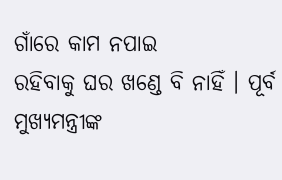ଗାଁରେ କାମ ନପାଇ
ରହିବାକୁ ଘର ଖଣ୍ଡେ ବି ନାହିଁ । ପୂର୍ବ ମୁଖ୍ୟମନ୍ତ୍ରୀଙ୍କ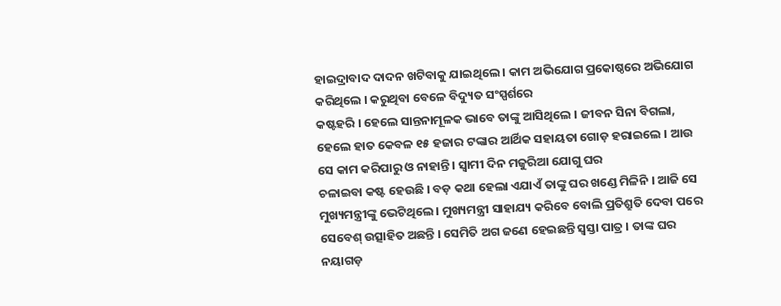ହାଇଦ୍ରାବାଦ ଦାଦନ ଖଟିବାକୁ ଯାଇଥିଲେ । କାମ ଅଭିଯୋଗ ପ୍ରକୋଷ୍ଠରେ ଅଭିଯୋଗ କରିଥିଲେ । କରୁଥିବା ବେଳେ ବିଦ୍ୟୁତ ସଂସ୍ପର୍ଶରେ
କଷ୍ଟହରି । ହେଲେ ସାନ୍ତନାମୂଳକ ଭାବେ ତାଙ୍କୁ ଆସିଥିଲେ । ଜୀବନ ସିନା ବିଗଲା, ହେଲେ ହାତ କେବଳ ୧୫ ହଜାର ଟଙ୍କାର ଆର୍ଥିକ ସହାୟତା ଗୋଡ଼ ହରାଇଲେ । ଆଉ ସେ କାମ କରିପାରୁ ଓ ନାହାନ୍ତି । ସ୍ଵାମୀ ଦିନ ମଜୁରିଆ ଯୋଗୁ ଘର
ଚଳାଇବା କଷ୍ଟ ହେଉଛି । ବଡ଼ କଥା ହେଲା ଏଯାଏଁ ତାଙ୍କୁ ଘର ଖଣ୍ଡେ ମିଳିନି । ଆଜି ସେ ମୁଖ୍ୟମନ୍ତ୍ରୀଙ୍କୁ ଭେଟିଥିଲେ । ମୁଖ୍ୟମନ୍ତ୍ରୀ ସାହାଯ୍ୟ କରିବେ ବୋଲି ପ୍ରତିଶ୍ରୁତି ଦେବା ପରେ ସେବେଶ୍ ଉତ୍ସାହିତ ଅଛନ୍ତି । ସେମିତି ଅଗ ଜଣେ ହେଇଛନ୍ତି ସ୍ଵସ୍ତା ପାତ୍ର । ତାଙ୍କ ଘର ନୟାଗଡ଼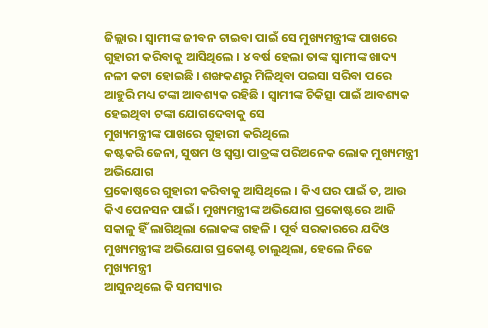ଜିଲ୍ଲାର । ସ୍ଵାମୀଙ୍କ ଜୀବନ ଟାଇବା ପାଇଁ ସେ ମୁଖ୍ୟମନ୍ତ୍ରୀଙ୍କ ପାଖରେ ଗୁହାରୀ କରିବାକୁ ଆସିଥିଲେ । ୪ ବର୍ଷ ହେଲା ତାଙ୍କ ସ୍ଵାମୀଙ୍କ ଖାଦ୍ୟ ନଳୀ କଟା ହୋଇଛି । ଶଙ୍ଖକଣରୁ ମିଳିଥିବା ପଇସା ସରିବା ପରେ ଆହୁରି ମଧ୍ୟ ଟଙ୍କା ଆବଶ୍ୟକ ରହିଛି । ସ୍ଵାମୀଙ୍କ ଚିକିତ୍ସା ପାଇଁ ଆବଶ୍ୟକ ହେଇଥିବା ଟଙ୍କା ଯୋଗଦେବାକୁ ସେ
ମୁଖ୍ୟମନ୍ତ୍ରୀଙ୍କ ପାଖରେ ଗୁହାରୀ କରିଥିଲେ
କଷ୍ଟକରି ଜେନା, ସୁଷମ ଓ ସ୍ଵସ୍ତା ପାତ୍ରଙ୍କ ପରିଅନେକ ଲୋକ ମୁଖ୍ୟମନ୍ତ୍ରୀ ଅଭିଯୋଗ
ପ୍ରକୋଷ୍ଠରେ ଗୁହାରୀ କରିବାକୁ ଆସିଥିଲେ । କିଏ ଘର ପାଇଁ ତ, ଆଉ କିଏ ପେନସନ ପାଇଁ। ମୁଖ୍ୟମନ୍ତ୍ରୀଙ୍କ ଅଭିଯୋଗ ପ୍ରକୋଷ୍ଟରେ ଆଜି ସକାଳୁ ହିଁ ଲାଗିଥିଲା ଲୋକଙ୍କ ଗହଳି । ପୂର୍ବ ସରକାରରେ ଯଦିଓ ମୁଖ୍ୟମନ୍ତ୍ରୀଙ୍କ ଅଭିଯୋଗ ପ୍ରକୋଣ୍ଟ ଚାଲୁଥିଲା, ହେଲେ ନିଜେ ମୁଖ୍ୟମନ୍ତ୍ରୀ
ଆସୁନଥିଲେ କି ସମସ୍ୟାର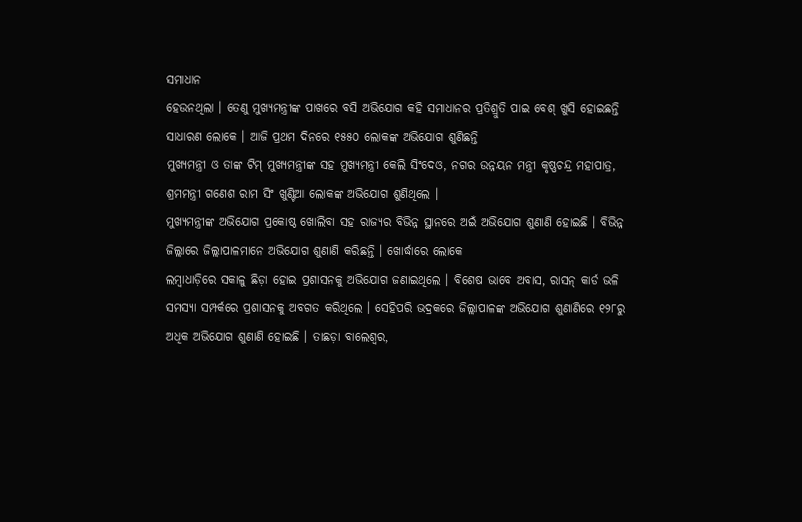ସମାଧାନ
ହେଉନଥିଲା । ତେଣୁ ମୁଖ୍ୟମନ୍ତ୍ରୀଙ୍କ ପାଖରେ ବସି ଅଭିଯୋଗ କହି ସମାଧାନର ପ୍ରତିଶ୍ରୁତି ପାଇ ବେଶ୍ ଖୁସି ହୋଇଛନ୍ତି ସାଧାରଣ ଲୋକେ । ଆଜି ପ୍ରଥମ ଦିନରେ ୧୫୫୦ ଲୋକଙ୍କ ଅଭିଯୋଗ ଶୁଣିଛନ୍ତି
ମୁଖ୍ୟମନ୍ତ୍ରୀ ଓ ତାଙ୍କ ଟିମ୍ ମୁଖ୍ୟମନ୍ତ୍ରୀଙ୍କ ସହ ମୁଖ୍ୟମନ୍ତ୍ରୀ କେଲି ସିଂଦେଓ, ନଗର ଉନ୍ନୟନ ମନ୍ତ୍ରୀ କୃଷ୍ଣଚନ୍ଦ୍ର ମହାପାତ୍ର, ଶ୍ରମମନ୍ତ୍ରୀ ଗଣେଶ ରାମ ସିଂ ଖୁଣ୍ଟିଆ ଲୋକଙ୍କ ଅଭିଯୋଗ ଶୁଣିଥିଲେ ।
ମୁଖ୍ୟମନ୍ତ୍ରୀଙ୍କ ଅଭିଯୋଗ ପ୍ରକୋଷ୍ଠ ଖୋଲିବା ସହ ରାଜ୍ୟର ବିଭିନ୍ନ ସ୍ଥାନରେ ଅଇଁ ଅଭିଯୋଗ ଶୁଣାଣି ହୋଇଛି । ବିଭିନ୍ନ ଜିଲ୍ଲାରେ ଜିଲ୍ଲାପାଳମାନେ ଅଭିଯୋଗ ଶୁଣାଣି କରିଛନ୍ତି । ଖୋର୍ଦ୍ଧାରେ ଲୋକେ
ଲମ୍ବାଧାଡ଼ିରେ ସକାଳୁ ଛିଡ଼ା ହୋଇ ପ୍ରଶାସନକୁ ଅଭିଯୋଗ ଜଣାଇଥିଲେ । ବିଶେଷ ଭାବେ ଅବାସ, ରାସନ୍ କାର୍ଡ ଭଳି ସମସ୍ୟା ସମ୍ପର୍କରେ ପ୍ରଶାସନକୁ ଅବଗତ କରିଥିଲେ । ସେହିପରି ଭଦ୍ରକରେ ଜିଲ୍ଲାପାଳଙ୍କ ଅଭିଯୋଗ ଶୁଣାଣିରେ ୧୨୮ରୁ ଅଧିକ ଅଭିଯୋଗ ଶୁଣାଣି ହୋଇଛି । ତାଛଡ଼ା ବାଲେଶ୍ଵର,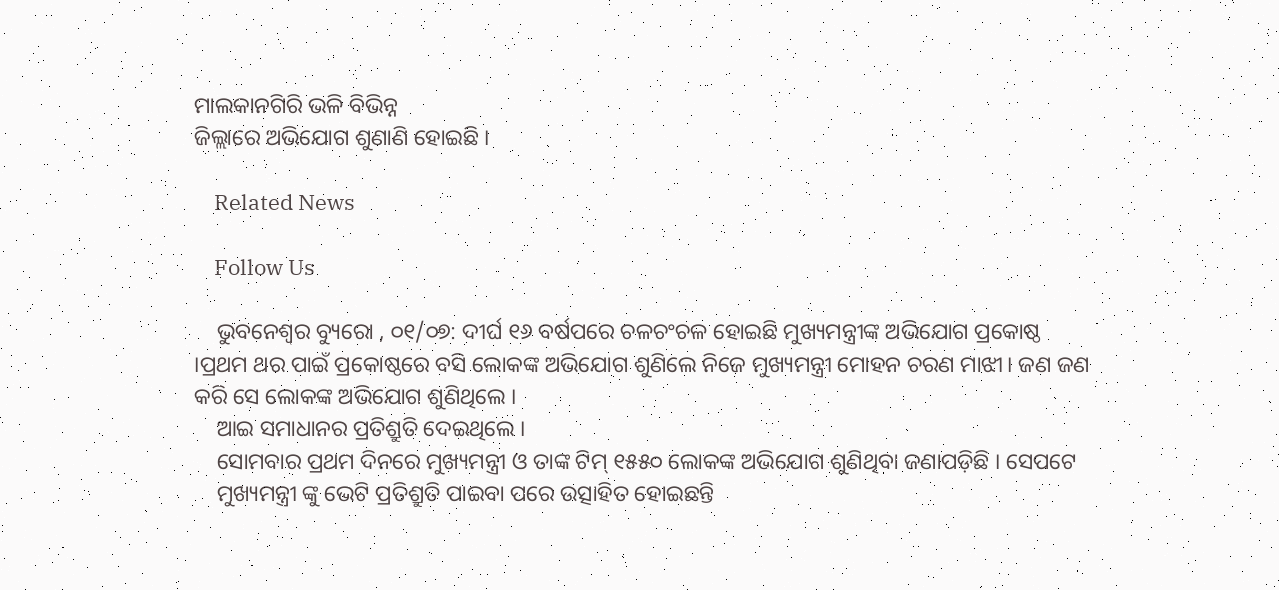ମାଲକାନଗିରି ଭଳି ବିଭିନ୍ନ
ଜିଲ୍ଲାରେ ଅଭିଯୋଗ ଶୁଣାଣି ହୋଇଛି ।

    Related News

    Follow Us

    ଭୁବନେଶ୍ୱର ବ୍ୟୁରୋ , ୦୧/୦୭: ଦୀର୍ଘ ୧୬ ବର୍ଷପରେ ଚଳଚଂଚଳ ହୋଇଛି ମୁଖ୍ୟମନ୍ତ୍ରୀଙ୍କ ଅଭିଯୋଗ ପ୍ରକୋଷ୍ଠ ।ପ୍ରଥମ ଥର ପାଇଁ ପ୍ରକୋଷ୍ଠରେ ବସି ଲୋକଙ୍କ ଅଭିଯୋଗ ଶୁଣିଲେ ନିଜେ ମୁଖ୍ୟମନ୍ତ୍ରୀ ମୋହନ ଚରଣ ମାଝୀ। ଜଣ ଜଣ କରି ସେ ଲୋକଙ୍କ ଅଭିଯୋଗ ଶୁଣିଥିଲେ ।
    ଆଇ ସମାଧାନର ପ୍ରତିଶ୍ରୁତି ଦେଇଥିଲେ ।
    ସୋମବାର ପ୍ରଥମ ଦିନରେ ମୁଖ୍ୟମନ୍ତ୍ରୀ ଓ ତାଙ୍କ ଟିମ୍ ୧୫୫୦ ଲୋକଙ୍କ ଅଭିଯୋଗ ଶୁଣିଥିବା ଜଣାପଡ଼ିଛି । ସେପଟେ
    ମୁଖ୍ୟମନ୍ତ୍ରୀ ଙ୍କୁ ଭେଟି ପ୍ରତିଶ୍ରୁତି ପାଇବା ପରେ ଉତ୍ସାହିତ ହୋଇଛନ୍ତି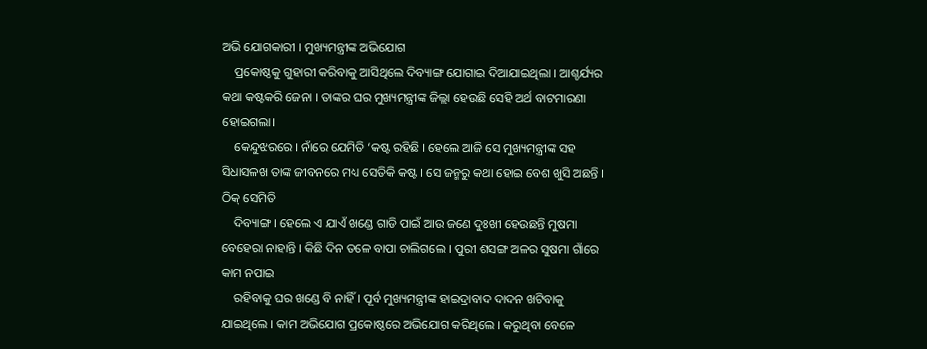ଅଭି ଯୋଗକାରୀ । ମୁଖ୍ୟମନ୍ତ୍ରୀଙ୍କ ଅଭିଯୋଗ
    ପ୍ରକୋଷ୍ଠକୁ ଗୁହାରୀ କରିବାକୁ ଆସିଥିଲେ ଦିବ୍ୟାଙ୍ଗ ଯୋଗାଇ ଦିଆଯାଇଥିଲା । ଆଶ୍ଚର୍ଯ୍ୟର କଥା କଷ୍ଟକରି ଜେନା । ତାଙ୍କର ଘର ମୁଖ୍ୟମନ୍ତ୍ରୀଙ୍କ ଜିଲ୍ଲା ହେଉଛି ସେହି ଅର୍ଥ ବାଟମାରଣା ହୋଇଗଲା।
    କେନ୍ଦୁଝରରେ । ନାଁରେ ଯେମିତି ‘କଷ୍ଟ ରହିଛି । ହେଲେ ଆଜି ସେ ମୁଖ୍ୟମନ୍ତ୍ରୀଙ୍କ ସହ ସିଧାସଳଖ ତାଙ୍କ ଜୀବନରେ ମଧ୍ୟ ସେତିକି କଷ୍ଟ । ସେ ଜନ୍ମରୁ କଥା ହୋଇ ବେଶ ଖୁସି ଅଛନ୍ତି । ଠିକ୍ ସେମିତି
    ଦିବ୍ୟାଙ୍ଗ । ହେଲେ ଏ ଯାଏଁ ଖଣ୍ଡେ ଗାଡି ପାଇଁ ଆଉ ଜଣେ ଦୁଃଖୀ ହେଉଛନ୍ତି ମୁଷମା ବେହେରା ନାହାନ୍ତି । କିଛି ଦିନ ତଳେ ବାପା ଚାଲିଗଲେ । ପୁରୀ ଶସଙ୍ଗ ଅଳର ସୁଷମା ଗାଁରେ କାମ ନପାଇ
    ରହିବାକୁ ଘର ଖଣ୍ଡେ ବି ନାହିଁ । ପୂର୍ବ ମୁଖ୍ୟମନ୍ତ୍ରୀଙ୍କ ହାଇଦ୍ରାବାଦ ଦାଦନ ଖଟିବାକୁ ଯାଇଥିଲେ । କାମ ଅଭିଯୋଗ ପ୍ରକୋଷ୍ଠରେ ଅଭିଯୋଗ କରିଥିଲେ । କରୁଥିବା ବେଳେ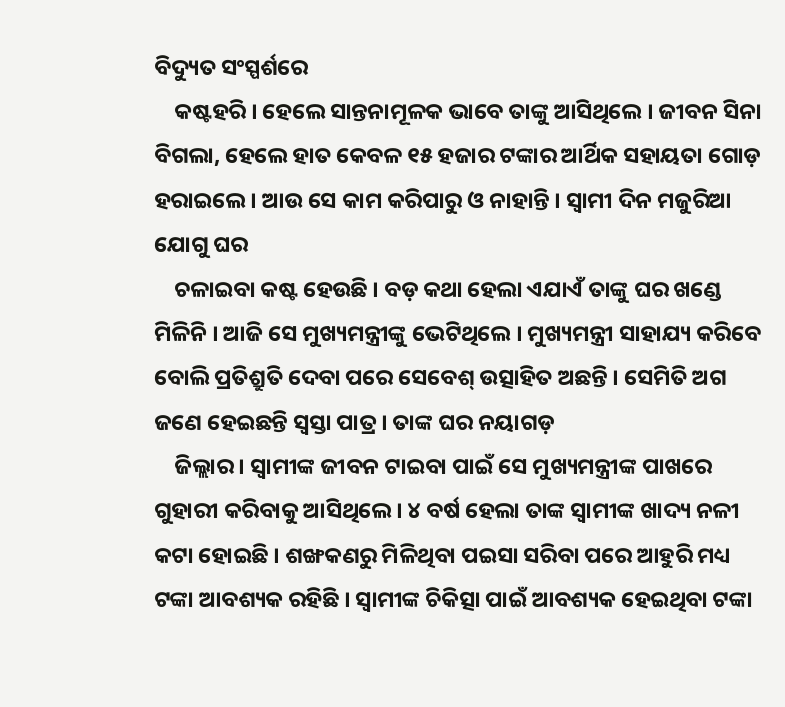ବିଦ୍ୟୁତ ସଂସ୍ପର୍ଶରେ
    କଷ୍ଟହରି । ହେଲେ ସାନ୍ତନାମୂଳକ ଭାବେ ତାଙ୍କୁ ଆସିଥିଲେ । ଜୀବନ ସିନା ବିଗଲା, ହେଲେ ହାତ କେବଳ ୧୫ ହଜାର ଟଙ୍କାର ଆର୍ଥିକ ସହାୟତା ଗୋଡ଼ ହରାଇଲେ । ଆଉ ସେ କାମ କରିପାରୁ ଓ ନାହାନ୍ତି । ସ୍ଵାମୀ ଦିନ ମଜୁରିଆ ଯୋଗୁ ଘର
    ଚଳାଇବା କଷ୍ଟ ହେଉଛି । ବଡ଼ କଥା ହେଲା ଏଯାଏଁ ତାଙ୍କୁ ଘର ଖଣ୍ଡେ ମିଳିନି । ଆଜି ସେ ମୁଖ୍ୟମନ୍ତ୍ରୀଙ୍କୁ ଭେଟିଥିଲେ । ମୁଖ୍ୟମନ୍ତ୍ରୀ ସାହାଯ୍ୟ କରିବେ ବୋଲି ପ୍ରତିଶ୍ରୁତି ଦେବା ପରେ ସେବେଶ୍ ଉତ୍ସାହିତ ଅଛନ୍ତି । ସେମିତି ଅଗ ଜଣେ ହେଇଛନ୍ତି ସ୍ଵସ୍ତା ପାତ୍ର । ତାଙ୍କ ଘର ନୟାଗଡ଼
    ଜିଲ୍ଲାର । ସ୍ଵାମୀଙ୍କ ଜୀବନ ଟାଇବା ପାଇଁ ସେ ମୁଖ୍ୟମନ୍ତ୍ରୀଙ୍କ ପାଖରେ ଗୁହାରୀ କରିବାକୁ ଆସିଥିଲେ । ୪ ବର୍ଷ ହେଲା ତାଙ୍କ ସ୍ଵାମୀଙ୍କ ଖାଦ୍ୟ ନଳୀ କଟା ହୋଇଛି । ଶଙ୍ଖକଣରୁ ମିଳିଥିବା ପଇସା ସରିବା ପରେ ଆହୁରି ମଧ୍ୟ ଟଙ୍କା ଆବଶ୍ୟକ ରହିଛି । ସ୍ଵାମୀଙ୍କ ଚିକିତ୍ସା ପାଇଁ ଆବଶ୍ୟକ ହେଇଥିବା ଟଙ୍କା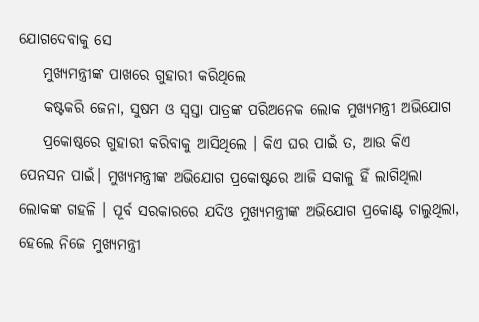ଯୋଗଦେବାକୁ ସେ
    ମୁଖ୍ୟମନ୍ତ୍ରୀଙ୍କ ପାଖରେ ଗୁହାରୀ କରିଥିଲେ
    କଷ୍ଟକରି ଜେନା, ସୁଷମ ଓ ସ୍ଵସ୍ତା ପାତ୍ରଙ୍କ ପରିଅନେକ ଲୋକ ମୁଖ୍ୟମନ୍ତ୍ରୀ ଅଭିଯୋଗ
    ପ୍ରକୋଷ୍ଠରେ ଗୁହାରୀ କରିବାକୁ ଆସିଥିଲେ । କିଏ ଘର ପାଇଁ ତ, ଆଉ କିଏ ପେନସନ ପାଇଁ। ମୁଖ୍ୟମନ୍ତ୍ରୀଙ୍କ ଅଭିଯୋଗ ପ୍ରକୋଷ୍ଟରେ ଆଜି ସକାଳୁ ହିଁ ଲାଗିଥିଲା ଲୋକଙ୍କ ଗହଳି । ପୂର୍ବ ସରକାରରେ ଯଦିଓ ମୁଖ୍ୟମନ୍ତ୍ରୀଙ୍କ ଅଭିଯୋଗ ପ୍ରକୋଣ୍ଟ ଚାଲୁଥିଲା, ହେଲେ ନିଜେ ମୁଖ୍ୟମନ୍ତ୍ରୀ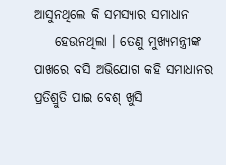ଆସୁନଥିଲେ କି ସମସ୍ୟାର ସମାଧାନ
    ହେଉନଥିଲା । ତେଣୁ ମୁଖ୍ୟମନ୍ତ୍ରୀଙ୍କ ପାଖରେ ବସି ଅଭିଯୋଗ କହି ସମାଧାନର ପ୍ରତିଶ୍ରୁତି ପାଇ ବେଶ୍ ଖୁସି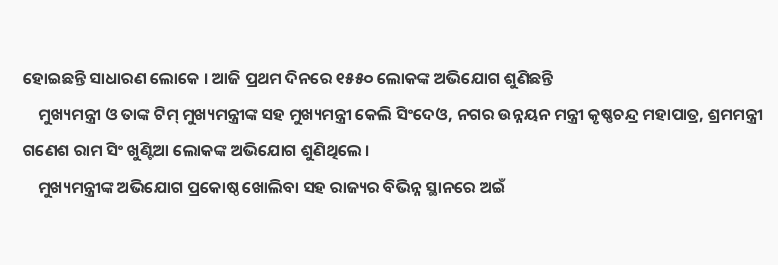ହୋଇଛନ୍ତି ସାଧାରଣ ଲୋକେ । ଆଜି ପ୍ରଥମ ଦିନରେ ୧୫୫୦ ଲୋକଙ୍କ ଅଭିଯୋଗ ଶୁଣିଛନ୍ତି
    ମୁଖ୍ୟମନ୍ତ୍ରୀ ଓ ତାଙ୍କ ଟିମ୍ ମୁଖ୍ୟମନ୍ତ୍ରୀଙ୍କ ସହ ମୁଖ୍ୟମନ୍ତ୍ରୀ କେଲି ସିଂଦେଓ, ନଗର ଉନ୍ନୟନ ମନ୍ତ୍ରୀ କୃଷ୍ଣଚନ୍ଦ୍ର ମହାପାତ୍ର, ଶ୍ରମମନ୍ତ୍ରୀ ଗଣେଶ ରାମ ସିଂ ଖୁଣ୍ଟିଆ ଲୋକଙ୍କ ଅଭିଯୋଗ ଶୁଣିଥିଲେ ।
    ମୁଖ୍ୟମନ୍ତ୍ରୀଙ୍କ ଅଭିଯୋଗ ପ୍ରକୋଷ୍ଠ ଖୋଲିବା ସହ ରାଜ୍ୟର ବିଭିନ୍ନ ସ୍ଥାନରେ ଅଇଁ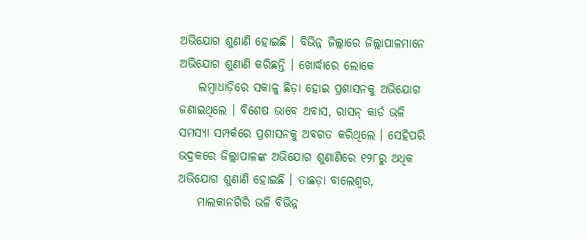ଅଭିଯୋଗ ଶୁଣାଣି ହୋଇଛି । ବିଭିନ୍ନ ଜିଲ୍ଲାରେ ଜିଲ୍ଲାପାଳମାନେ ଅଭିଯୋଗ ଶୁଣାଣି କରିଛନ୍ତି । ଖୋର୍ଦ୍ଧାରେ ଲୋକେ
    ଲମ୍ବାଧାଡ଼ିରେ ସକାଳୁ ଛିଡ଼ା ହୋଇ ପ୍ରଶାସନକୁ ଅଭିଯୋଗ ଜଣାଇଥିଲେ । ବିଶେଷ ଭାବେ ଅବାସ, ରାସନ୍ କାର୍ଡ ଭଳି ସମସ୍ୟା ସମ୍ପର୍କରେ ପ୍ରଶାସନକୁ ଅବଗତ କରିଥିଲେ । ସେହିପରି ଭଦ୍ରକରେ ଜିଲ୍ଲାପାଳଙ୍କ ଅଭିଯୋଗ ଶୁଣାଣିରେ ୧୨୮ରୁ ଅଧିକ ଅଭିଯୋଗ ଶୁଣାଣି ହୋଇଛି । ତାଛଡ଼ା ବାଲେଶ୍ଵର,
    ମାଲକାନଗିରି ଭଳି ବିଭିନ୍ନ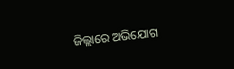ଜିଲ୍ଲାରେ ଅଭିଯୋଗ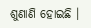ଶୁଣାଣି ହୋଇଛି ।